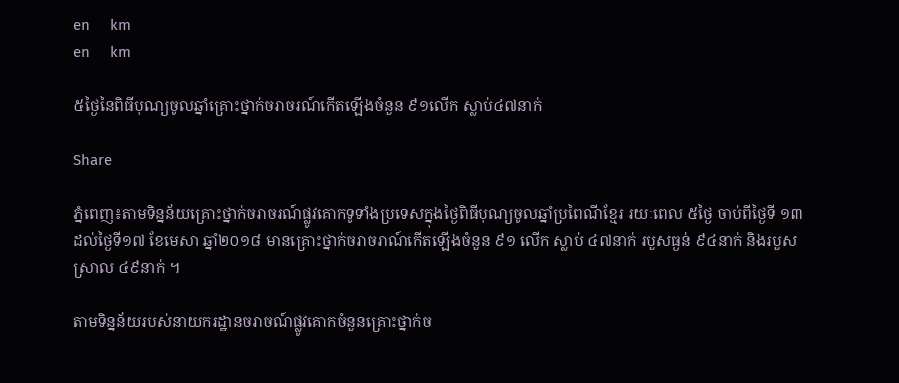en     km
en     km

៥ថ្ងៃនៃពិធីបុណ្យចូលឆ្នាំគ្រោះថ្នាក់ចរាចរណ៍កើតឡើងចំនួន ៩១លើក ស្លាប់៤៧នាក់

Share

ភ្នំពេញ៖តាមទិន្នន័យគ្រោះថ្នាក់ចរាចរណ៍ផ្លូវគោកទូទាំងប្រទេសក្នុងថ្ងៃពិធីបុណ្យចូលឆ្នាំប្រពៃណីខ្មែរ រយៈពេល ៥ថ្ងៃ ចាប់ពីថ្ងៃទី ១៣ ដល់ថ្ងៃទី១៧ ខែមេសា ឆ្នាំ២០១៨ មានគ្រោះថ្នាក់ចរាចរាណ៍កើតឡើងចំនួន ៩១ លើក ស្លាប់ ៤៧នាក់ របួសធ្ងន់ ៩៤នាក់ និងរបួសស្រាល ៤៩នាក់ ។

តាមទិន្នន័យរបស់នាយករដ្ឋានចរាចណ៍ផ្លូវគោកចំនួនគ្រោះថ្នាក់ច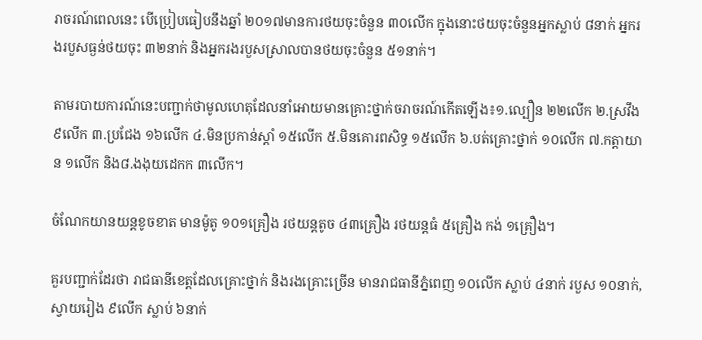រាចរណ៍ពេលនេះ បើប្រៀបធៀបនឹងឆ្នាំ ២០១៧មានការថយចុះចំនួន ៣០លើក ក្នុងនោះថយចុះចំនួនអ្នកស្លាប់ ៨នាក់ អ្នករងរបួសធ្ងន់ថយចុះ ៣២នាក់ និងអ្នករងរបួសស្រាលបានថយចុះចំនួន ៥១នាក់។

តាមរបាយការណ៍នេះបញ្ជាក់ថាមូលហេតុដែលនាំអោយមានគ្រោះថ្នាក់ចរាចរណ៍កើតឡើង៖១.ល្បឿន ២២លើក ២.ស្រវឹង ៩លើក ៣.ប្រជែង ១៦លើក ៤.មិនប្រកាន់ស្ដាំ ១៥លើក ៥.មិនគោរពសិទ្ធ ១៥លើក ៦.បត់គ្រោះថ្នាក់ ១០លើក ៧.កត្តាយាន ១លើក និង៨.ងងុយដេកក ៣លើក។

ចំណែកយានយន្ដខូចខាត មានម៉ូតូ ១០១គ្រឿង រថយន្ដតូច ៤៣គ្រឿង រថយន្ដធំ ៥គ្រឿង កង់ ១គ្រឿង។

គួរបញ្ជាក់ដែរថា រាជធានីខេត្តដែលគ្រោះថ្នាក់ និងរងគ្រោះច្រើន មានរាជធានីភ្នំពេញ ១០លើក ស្លាប់ ៤នាក់ របួស ១០នាក់, ស្វាយរៀង ៩លើក ស្លាប់ ៦នាក់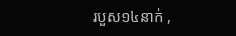របួស១៤នាក់ ,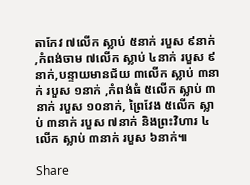តាកែវ ៧លើក ស្លាប់ ៥នាក់ របួស ៩នាក់ ,កំពង់ចាម ៧លើក ស្លាប់ ៤នាក់ របួស ៩នាក់,បន្ទាយមានជ័យ ៣លើក ស្លាប់ ៣នាក់ របួស ១នាក់ ,កំពង់ធំ ៥លើក ស្លាប់ ៣នាក់ របួស ១០នាក់, ព្រៃវែង ៥លើក ស្លាប់ ៣នាក់ របួស ៧នាក់ និងព្រះវិហារ ៤លើក ស្លាប់ ៣នាក់ របួស ៦នាក់៕

Share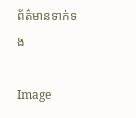ព័ត៌មានទាក់ទង

Image